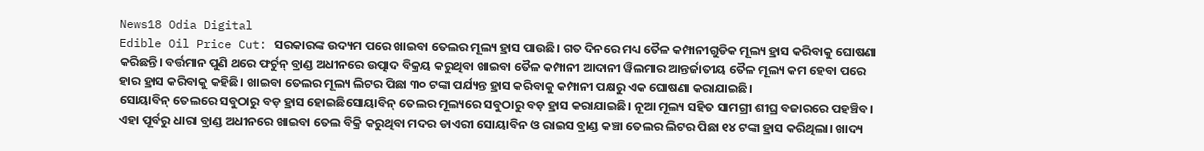News18 Odia Digital
Edible Oil Price Cut: ସରକାରଙ୍କ ଉଦ୍ୟମ ପରେ ଖାଇବା ତେଲର ମୂଲ୍ୟ ହ୍ରାସ ପାଉଛି। ଗତ ଦିନରେ ମଧ୍ୟ ତୈଳ କମ୍ପାନୀଗୁଡିକ ମୂଲ୍ୟ ହ୍ରାସ କରିବାକୁ ଘୋଷଣା କରିଛନ୍ତି। ବର୍ତ୍ତମାନ ପୁଣି ଥରେ ଫର୍ଚୁନ୍ ବ୍ରାଣ୍ଡ ଅଧୀନରେ ଉତ୍ପାଦ ବିକ୍ରୟ କରୁଥିବା ଖାଇବା ତୈଳ କମ୍ପାନୀ ଆଦାନୀ ୱିଲମାର ଆନ୍ତର୍ଜାତୀୟ ତୈଳ ମୂଲ୍ୟ କମ ହେବା ପରେ ହାର ହ୍ରାସ କରିବାକୁ କହିଛି। ଖାଇବା ତେଲର ମୂଲ୍ୟ ଲିଟର ପିଛା ୩୦ ଟଙ୍କା ପର୍ଯ୍ୟନ୍ତ ହ୍ରାସ କରିବାକୁ କମ୍ପାନୀ ପକ୍ଷରୁ ଏକ ଘୋଷଣା କରାଯାଇଛି।
ସୋୟାବିନ୍ ତେଲରେ ସବୁଠାରୁ ବଡ଼ ହ୍ରାସ ହୋଇଛିସୋୟାବିନ୍ ତେଲର ମୂଲ୍ୟରେ ସବୁଠାରୁ ବଡ଼ ହ୍ରାସ କରାଯାଇଛି। ନୂଆ ମୂଲ୍ୟ ସହିତ ସାମଗ୍ରୀ ଶୀଘ୍ର ବଜାରରେ ପହଞ୍ଚିବ। ଏହା ପୂର୍ବରୁ ଧାରା ବ୍ରାଣ୍ଡ ଅଧୀନରେ ଖାଇବା ତେଲ ବିକ୍ରି କରୁଥିବା ମଦର ଡାଏରୀ ସୋୟାବିନ ଓ ରାଇସ ବ୍ରାଣ୍ଡ କଞ୍ଚା ତେଲର ଲିଟର ପିଛା ୧୪ ଟଙ୍କା ହ୍ରାସ କରିଥିଲା। ଖାଦ୍ୟ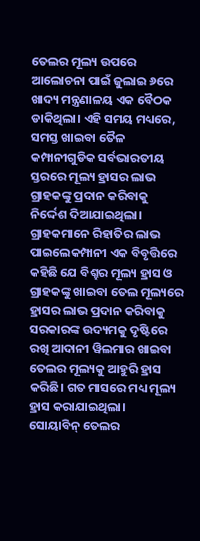ତେଲର ମୂଲ୍ୟ ଉପରେ ଆଲୋଚନା ପାଇଁ ଜୁଲାଇ ୬ରେ ଖାଦ୍ୟ ମନ୍ତ୍ରଣାଳୟ ଏକ ବୈଠକ ଡାକିଥିଲା। ଏହି ସମୟ ମଧ୍ୟରେ, ସମସ୍ତ ଖାଇବା ତୈଳ କମ୍ପାନୀଗୁଡିକ ସର୍ବଭାରତୀୟ ସ୍ତରରେ ମୂଲ୍ୟ ହ୍ରାସର ଲାଭ ଗ୍ରାହକଙ୍କୁ ପ୍ରଦାନ କରିବାକୁ ନିର୍ଦ୍ଦେଶ ଦିଆଯାଇଥିଲା।
ଗ୍ରାହକମାନେ ରିହାତିର ଲାଭ ପାଇଲେକମ୍ପାନୀ ଏକ ବିବୃତ୍ତିରେ କହିଛି ଯେ ବିଶ୍ହର ମୂଲ୍ୟ ହ୍ରାସ ଓ ଗ୍ରାହକଙ୍କୁ ଖାଇବା ତେଲ ମୂଲ୍ୟରେ ହ୍ରାସର ଲାଭ ପ୍ରଦାନ କରିବାକୁ ସରକାରଙ୍କ ଉଦ୍ୟମକୁ ଦୃଷ୍ଟିରେ ରଖି ଆଦାନୀ ୱିଲମାର ଖାଇବା ତେଲର ମୂଲ୍ୟକୁ ଆହୁରି ହ୍ରାସ କରିଛି। ଗତ ମାସରେ ମଧ୍ୟ ମୂଲ୍ୟ ହ୍ରାସ କରାଯାଇଥିଲା।
ସୋୟାବିନ୍ ତେଲର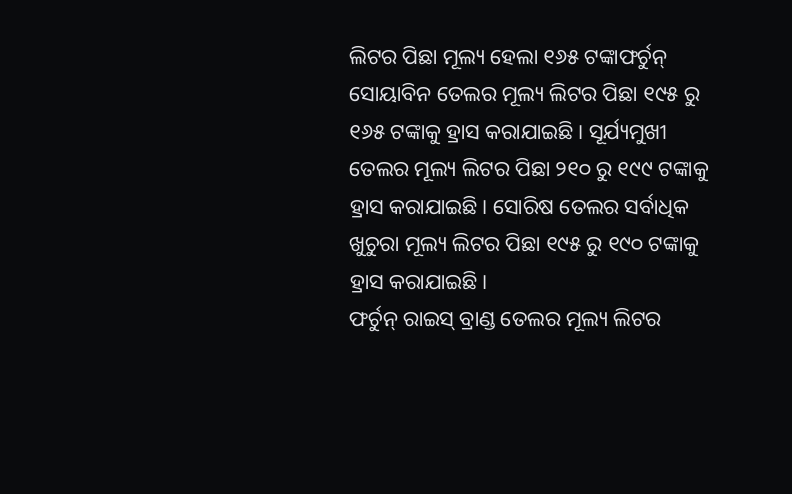ଲିଟର ପିଛା ମୂଲ୍ୟ ହେଲା ୧୬୫ ଟଙ୍କାଫର୍ଚୁନ୍ ସୋୟାବିନ ତେଲର ମୂଲ୍ୟ ଲିଟର ପିଛା ୧୯୫ ରୁ ୧୬୫ ଟଙ୍କାକୁ ହ୍ରାସ କରାଯାଇଛି। ସୂର୍ଯ୍ୟମୁଖୀ ତେଲର ମୂଲ୍ୟ ଲିଟର ପିଛା ୨୧୦ ରୁ ୧୯୯ ଟଙ୍କାକୁ ହ୍ରାସ କରାଯାଇଛି। ସୋରିଷ ତେଲର ସର୍ବାଧିକ ଖୁଚୁରା ମୂଲ୍ୟ ଲିଟର ପିଛା ୧୯୫ ରୁ ୧୯୦ ଟଙ୍କାକୁ ହ୍ରାସ କରାଯାଇଛି।
ଫର୍ଚୁନ୍ ରାଇସ୍ ବ୍ରାଣ୍ଡ ତେଲର ମୂଲ୍ୟ ଲିଟର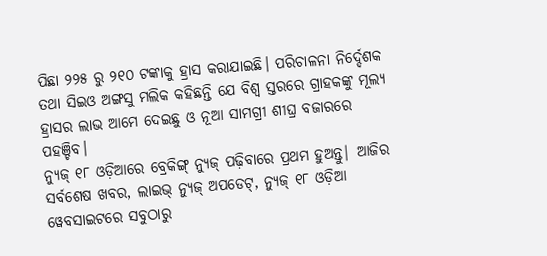ପିଛା ୨୨୫ ରୁ ୨୧୦ ଟଙ୍କାକୁ ହ୍ରାସ କରାଯାଇଛି। ପରିଚାଳନା ନିର୍ଦ୍ଦେଶକ ତଥା ସିଇଓ ଅଙ୍ଗସୁ ମଲିକ କହିଛନ୍ତି ଯେ ବିଶ୍ବ ସ୍ତରରେ ଗ୍ରାହକଙ୍କୁ ମୂଲ୍ୟ ହ୍ରାସର ଲାଭ ଆମେ ଦେଇଛୁ ଓ ନୂଆ ସାମଗ୍ରୀ ଶୀଘ୍ର ବଜାରରେ ପହଞ୍ଚିବ।
ନ୍ୟୁଜ୍ ୧୮ ଓଡ଼ିଆରେ ବ୍ରେକିଙ୍ଗ୍ ନ୍ୟୁଜ୍ ପଢ଼ିବାରେ ପ୍ରଥମ ହୁଅନ୍ତୁ| ଆଜିର ସର୍ବଶେଷ ଖବର, ଲାଇଭ୍ ନ୍ୟୁଜ୍ ଅପଡେଟ୍, ନ୍ୟୁଜ୍ ୧୮ ଓଡ଼ିଆ ୱେବସାଇଟରେ ସବୁଠାରୁ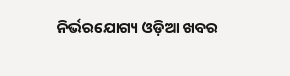ନିର୍ଭରଯୋଗ୍ୟ ଓଡ଼ିଆ ଖବର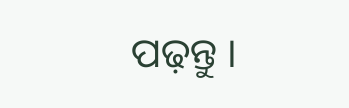ପଢ଼ନ୍ତୁ ।